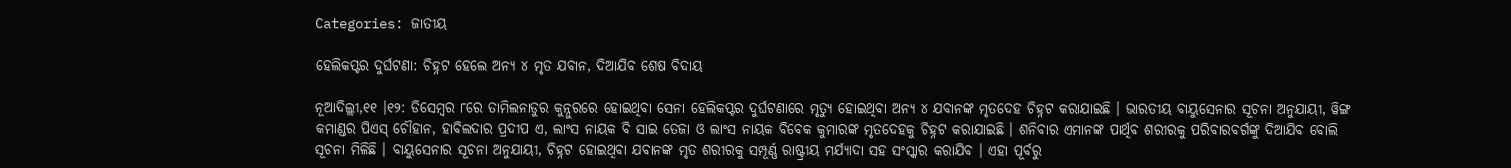Categories: ଜାତୀୟ

ହେଲିକପ୍ଟର ଦୁର୍ଘଟଣା: ଚିହ୍ନଟ ହେଲେ ଅନ୍ୟ ୪ ମୃତ ଯବାନ, ଦିଆଯିବ ଶେଷ ବିଦାୟ

ନୂଆଦିଲ୍ଲୀ,୧୧ ।୧୨: ଡିସେମ୍ବର ୮ରେ ତାମିଲନାଡୁର କୁନ୍ନୁରରେ ହୋଇଥିବା ସେନା ହେଲିକପ୍ଟର ଦୁର୍ଘଟଣାରେ ମୃତ୍ୟୁ ହୋଇଥିବା ଅନ୍ୟ ୪ ଯବାନଙ୍କ ମୃତଦେହ ଚିହ୍ନଟ କରାଯାଇଛି । ଭାରତୀୟ ବାୟୁସେନାର ସୂଚନା ଅନୁଯାୟୀ, ୱିଙ୍ଗ କମାଣ୍ଡର ପିଏସ୍ ଚୌହାନ, ହାବିଲଦାର ପ୍ରଦୀପ ଏ, ଲାଂସ ନାୟକ ବି ସାଇ ତେଜା ଓ ଲାଂସ ନାୟକ ବିବେକ କୁମାରଙ୍କ ମୃତଦେହକୁ ଚିହ୍ନଟ କରାଯାଇଛି । ଶନିବାର ଏମାନଙ୍କ ପାର୍ଥିବ ଶରୀରକୁ ପରିବାରବର୍ଗଙ୍କୁ ଦିଆଯିବ ବୋଲି ସୂଚନା ମିଳିଛି । ବାୟୁସେନାର ସୂଚନା ଅନୁଯାୟୀ, ଚିହ୍ନଟ ହୋଇଥିବା ଯବାନଙ୍କ ମୃତ ଶରୀରକୁ ସମ୍ପୂର୍ଣ୍ଣ ରାଷ୍ଟ୍ରୀୟ ମର୍ଯ୍ୟାଦା ସହ ସଂସ୍କାର କରାଯିବ । ଏହା ପୂର୍ବରୁ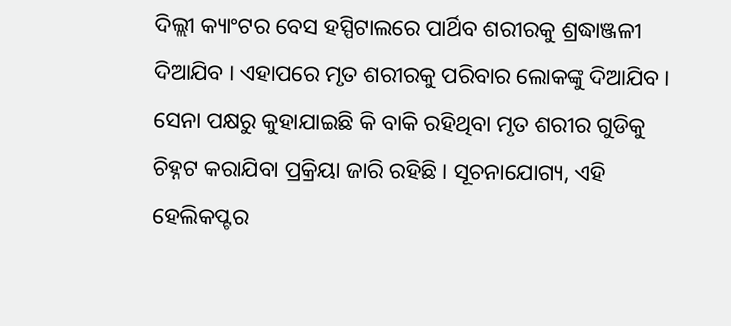ଦିଲ୍ଲୀ କ୍ୟାଂଟର ବେସ ହସ୍ପିଟାଲରେ ପାର୍ଥିବ ଶରୀରକୁ ଶ୍ରଦ୍ଧାଞ୍ଜଳୀ ଦିଆଯିବ । ଏହାପରେ ମୃତ ଶରୀରକୁ ପରିବାର ଲୋକଙ୍କୁ ଦିଆଯିବ । ସେନା ପକ୍ଷରୁ କୁହାଯାଇଛି କି ବାକି ରହିଥିବା ମୃତ ଶରୀର ଗୁଡିକୁ ଚିହ୍ନଟ କରାଯିବା ପ୍ରକ୍ରିୟା ଜାରି ରହିଛି । ସୂଚନାଯୋଗ୍ୟ, ଏହି ହେଲିକପ୍ଟର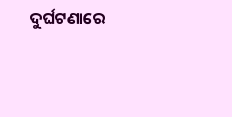ଦୁର୍ଘଟଣାରେ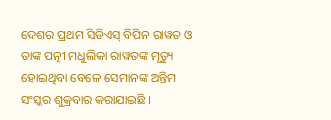ଦେଶର ପ୍ରଥମ ସିଡିଏସ୍ ବିପିନ ରାୱତ ଓ ତାଙ୍କ ପତ୍ନୀ ମଧୁଲିକା ରାୱତଙ୍କ ମୃତ୍ୟୁ ହୋଇଥିବା ବେଳେ ସେମାନଙ୍କ ଅନ୍ତିମ ସଂସ୍କର ଶୁକ୍ରବାର କରାଯାଇଛି ।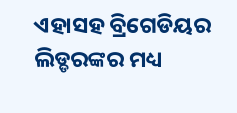ଏହାସହ ବ୍ରିଗେଡିୟର ଲିଡ୍ଡରଙ୍କର ମଧ୍ୟ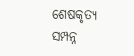ଶେଷକୃତ୍ୟ ସମ୍ପନ୍ନ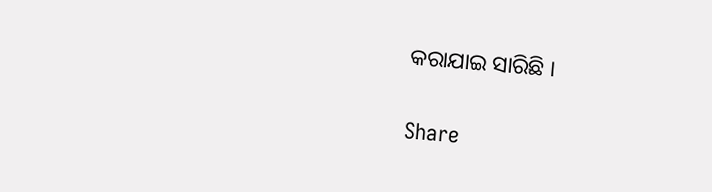କରାଯାଇ ସାରିଛି ।

Share